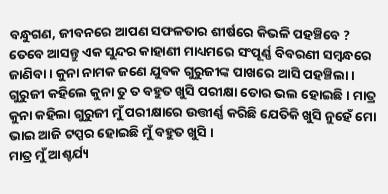ବନ୍ଧୁଗଣ, ଜୀବନରେ ଆପଣ ସଫଳତାର ଶୀର୍ଷରେ କିଭଳି ପହଞ୍ଚିବେ ? ତେବେ ଆସନ୍ତୁ ଏକ ସୁନ୍ଦର କାହାଣୀ ମାଧ୍ୟମରେ ସଂପୂର୍ଣ୍ଣ ବିବରଣୀ ସମ୍ବନ୍ଧରେ ଜାଣିବା । କୁନା ନାମକ ଜଣେ ଯୁବକ ଗୁରୁଜୀଙ୍କ ପାଖରେ ଆସି ପହଞ୍ଚିଲା । ଗୁରୁଜୀ କହିଲେ କୁନା ତୁ ତ ବହୁତ ଖୁସି ପରୀକ୍ଷା ତୋର ଭଲ ହୋଇଛି । ମାତ୍ର କୁନା କହିଲା ଗୁରୁଜୀ ମୁଁ ପରୀକ୍ଷାରେ ଉତ୍ତୀର୍ଣ୍ଣ କରିଛି ଯେତିକି ଖୁସି ନୁହେଁ ମୋ ଭାଇ ଆଜି ଟପ୍ପର ହୋଇଛି ମୁଁ ବହୁତ ଖୁସି ।
ମାତ୍ର ମୁଁ ଆଶ୍ଚର୍ଯ୍ୟ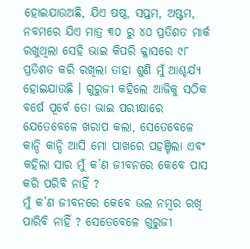ହୋଇଯାଉଅଛି, ଯିଏ ଷଷ୍ଠ, ସପ୍ତମ, ଅଷ୍ଟମ, ନବମରେ ଯିଏ ମାତ୍ର ୩୦ ରୁ ୪୦ ପ୍ରତିଶତ ମାର୍କ ରଖୁଥିଲା ସେହି ଭାଇ କିପରି କ୍ଳାସରେ ୯୮ ପ୍ରତିଶତ କରି ରଖିଲା ତାହା ଶୁଣି ମୁଁ ଆଶ୍ଚର୍ଯ୍ୟ ହୋଇଯାଉଛି । ଗୁରୁଜୀ କହିଲେ ଆଜିକୁ ସଠିକ ବର୍ଷେ ପୂର୍ବେ ତୋ ଭାଇ ପରୀକ୍ଷାରେ ଯେତେବେଳେ ଖରାପ କଲା, ସେତେବେଳେ କାନ୍ଦି କାନ୍ଦି ଆସି ମୋ ପାଖରେ ପହଞ୍ଚିଲା ଏବଂ କହିଲା ସାର ମୁଁ କ’ଣ ଜୀବନରେ କେବେ ପାସ କରି ପରିବି ନାହିଁ ?
ମୁଁ କ’ଣ ଜୀବନରେ କେବେ ଭଲ ନମ୍ବର ରଖି ପାରିବି ନାହିଁ ? ସେତେବେଳେ ଗୁରୁଜୀ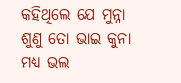କହିଥିଲେ ଯେ ମୁନ୍ନା ଶୁଣୁ ତୋ ଭାଇ କୁନା ମଧ୍ୟ ଭଲ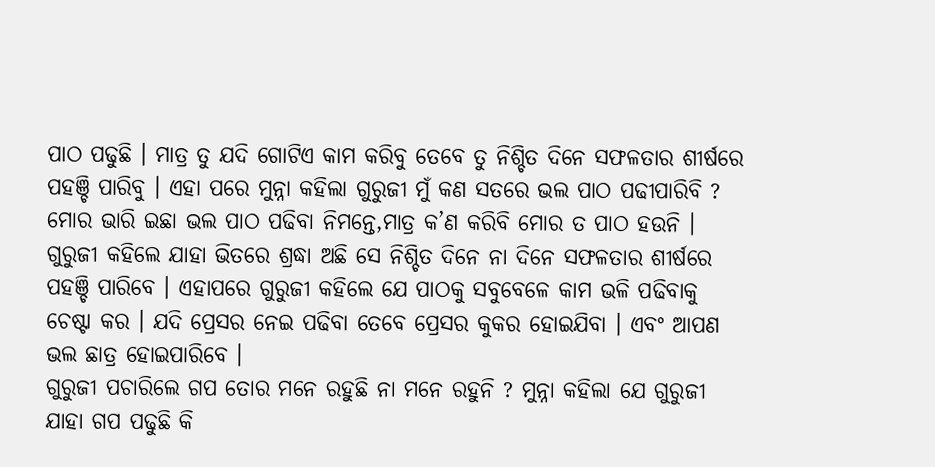ପାଠ ପଢୁଛି । ମାତ୍ର ତୁ ଯଦି ଗୋଟିଏ କାମ କରିବୁ ତେବେ ତୁ ନିଶ୍ଚିତ ଦିନେ ସଫଳତାର ଶୀର୍ଷରେ ପହଞ୍ଚି ପାରିବୁ । ଏହା ପରେ ମୁନ୍ନା କହିଲା ଗୁରୁଜୀ ମୁଁ କଣ ସତରେ ଭଲ ପାଠ ପଢୀପାରିବି ? ମୋର ଭାରି ଇଛା ଭଲ ପାଠ ପଢିବା ନିମନ୍ତେ,ମାତ୍ର କ’ଣ କରିବି ମୋର ତ ପାଠ ହଉନି ।
ଗୁରୁଜୀ କହିଲେ ଯାହା ଭିତରେ ଶ୍ରଦ୍ଧା ଅଛି ସେ ନିଶ୍ଚିତ ଦିନେ ନା ଦିନେ ସଫଳତାର ଶୀର୍ଷରେ ପହଞ୍ଚି ପାରିବେ । ଏହାପରେ ଗୁରୁଜୀ କହିଲେ ଯେ ପାଠକୁ ସବୁବେଳେ କାମ ଭଳି ପଢିବାକୁ ଚେଷ୍ଟା କର । ଯଦି ପ୍ରେସର ନେଇ ପଢିବା ତେବେ ପ୍ରେସର କୁକର ହୋଇଯିବା । ଏବଂ ଆପଣ ଭଲ ଛାତ୍ର ହୋଇପାରିବେ ।
ଗୁରୁଜୀ ପଚାରିଲେ ଗପ ତୋର ମନେ ରହୁଛି ନା ମନେ ରହୁନି ? ମୁନ୍ନା କହିଲା ଯେ ଗୁରୁଜୀ ଯାହା ଗପ ପଢୁଛି କି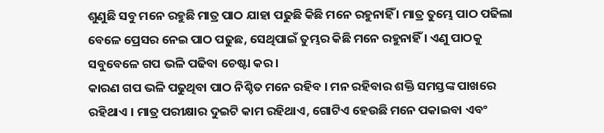ଶୁଣୁଛି ସବୁ ମନେ ରହୁଛି ମାତ୍ର ପାଠ ଯାହା ପଢୁଛି କିଛି ମନେ ରହୁନାହିଁ । ମାତ୍ର ତୁମ୍ଭେ ପାଠ ପଢିଲା ବେଳେ ପ୍ରେସର ନେଇ ପାଠ ପଢୁଛ, ସେଥିପାଇଁ ତୁମ୍ଭର କିଛି ମନେ ରହୁନାହିଁ । ଏଣୁ ପାଠକୁ ସବୁବେଳେ ଗପ ଭଳି ପଢିବା ଚେଷ୍ଟା କର ।
କାରଣ ଗପ ଭଳି ପଢୁଥିବା ପାଠ ନିଶ୍ଚିତ ମନେ ରହିବ । ମନ ରହିବାର ଶକ୍ତି ସମସ୍ତଙ୍କ ପାଖରେ ରହିଥାଏ । ମାତ୍ର ପରୀକ୍ଷାର ଦୁଇଟି କାମ ରହିଥାଏ, ଗୋଟିଏ ହେଉଛି ମନେ ପକାଇବା ଏବଂ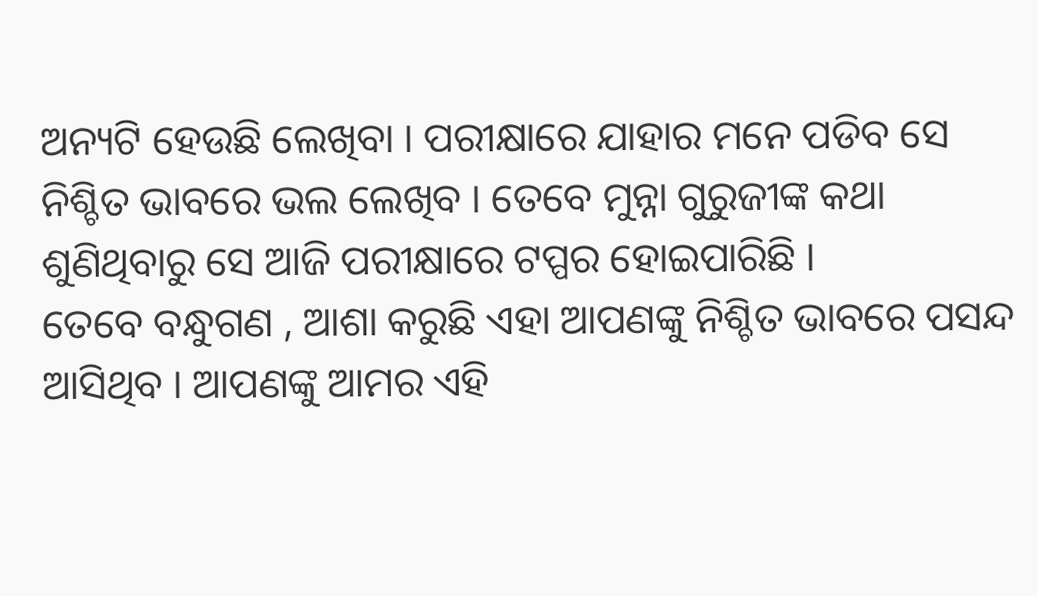ଅନ୍ୟଟି ହେଉଛି ଲେଖିବା । ପରୀକ୍ଷାରେ ଯାହାର ମନେ ପଡିବ ସେ ନିଶ୍ଚିତ ଭାବରେ ଭଲ ଲେଖିବ । ତେବେ ମୁନ୍ନା ଗୁରୁଜୀଙ୍କ କଥା ଶୁଣିଥିବାରୁ ସେ ଆଜି ପରୀକ୍ଷାରେ ଟପ୍ପର ହୋଇପାରିଛି ।
ତେବେ ବନ୍ଧୁଗଣ , ଆଶା କରୁଛି ଏହା ଆପଣଙ୍କୁ ନିଶ୍ଚିତ ଭାବରେ ପସନ୍ଦ ଆସିଥିବ । ଆପଣଙ୍କୁ ଆମର ଏହି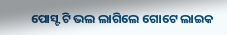ପୋସ୍ଟ ଟି ଭଲ ଲାଗିଲେ ଗୋଟେ ଲାଇକ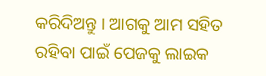କରିଦିଅନ୍ତୁ । ଆଗକୁ ଆମ ସହିତ ରହିବା ପାଇଁ ପେଜକୁ ଲାଇକ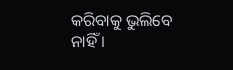କରିବାକୁ ଭୁଲିବେ ନାହିଁ ।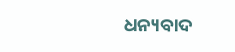ଧନ୍ୟବାଦ